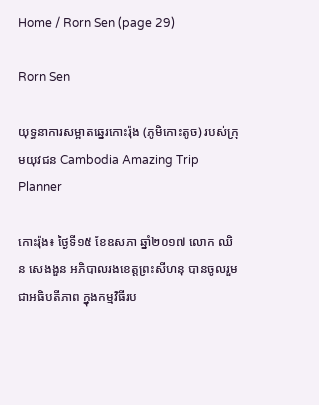Home / Rorn Sen (page 29)

Rorn Sen

យុទ្ធនាការសម្អាតឆ្នេរកោះរ៉ុង (ភូមិកោះតូច) របស់ក្រុមយុវជន Cambodia Amazing Trip Planner

កោះរ៉ុង៖ ថ្ងៃទី១៥ ខែឧសភា ឆ្នាំ២០១៧ លោក ឈិន សេងងួន អភិបាលរងខេត្តព្រះសីហនុ បានចូលរួមជាអធិបតីភាព ក្នុងកម្មវិធីរប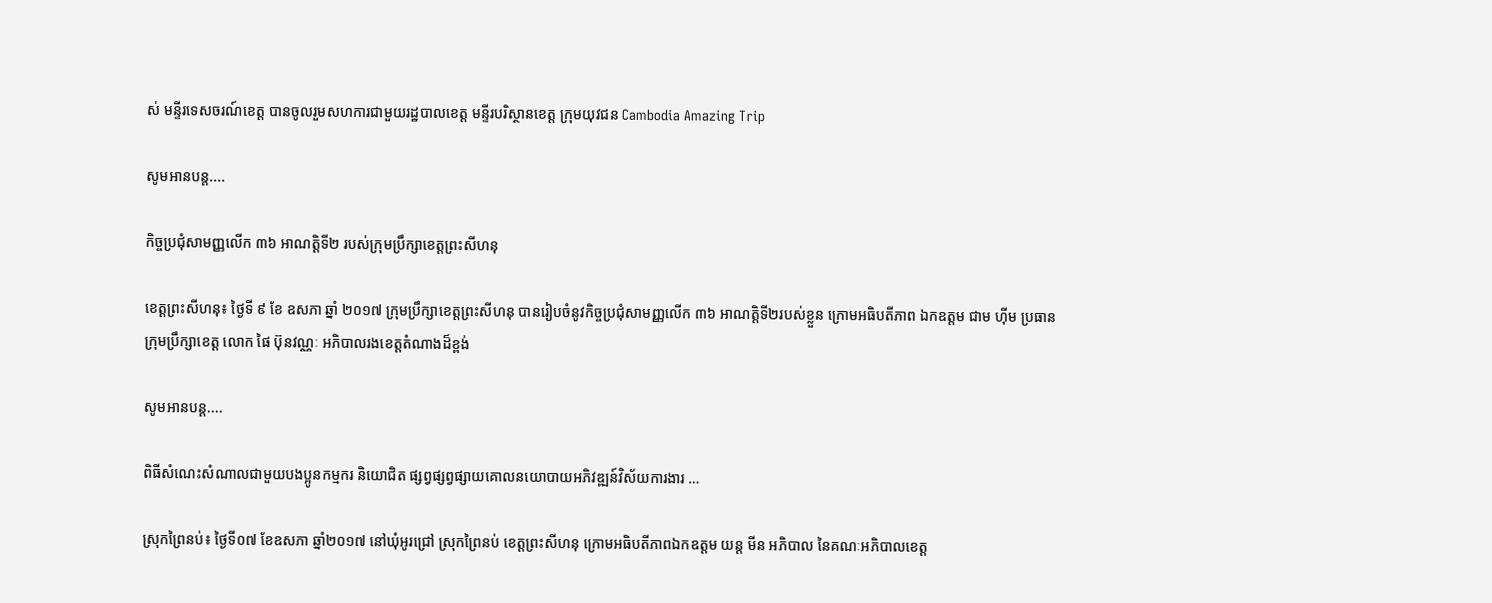ស់ មន្ទីរទេសចរណ៍ខេត្ត បានចូលរួមសហការជាមួយរដ្ឋបាលខេត្ត មន្ទីរបរិស្ថានខេត្ត ក្រុមយុវជន Cambodia Amazing Trip

សូមអានបន្ត....

កិច្ចប្រជុំសាមញ្ញលើក ៣៦ អាណត្តិទី២ របស់ក្រុមប្រឹក្សាខេត្តព្រះសីហនុ

ខេត្តព្រះសីហនុ៖ ថ្ងៃទី ៩ ខែ ឧសភា ឆ្នាំ ២០១៧ ក្រុមប្រឹក្សាខេត្តព្រះសីហនុ បានរៀបចំនូវកិច្ចប្រជុំសាមញ្ញលើក ៣៦ អាណត្តិទី២របស់ខ្លួន ក្រោមអធិបតីភាព ឯកឧត្តម ជាម ហ៊ីម ប្រធានក្រុមប្រឹក្សាខេត្ត លោក ផៃ ប៊ុនវណ្ណៈ អភិបាលរងខេត្តតំណាងដ៏ខ្ពង់

សូមអានបន្ត....

ពិធីសំណេះសំណាលជាមួយបងប្អូនកម្មករ និយោជិត ផ្សព្វផ្សព្វផ្សាយគោលនយោបាយអភិវឌ្ឍន៍វិស័យការងារ …

ស្រុកព្រៃនប់៖ ថ្ងៃទី០៧ ខែឧសភា ឆ្នាំ២០១៧ នៅឃុំអូរជ្រៅ ស្រុកព្រៃនប់ ខេត្តព្រះសីហនុ ក្រោមអធិបតីភាពឯកឧត្តម យន្ត មីន អភិបាល នៃគណៈអភិបាលខេត្ត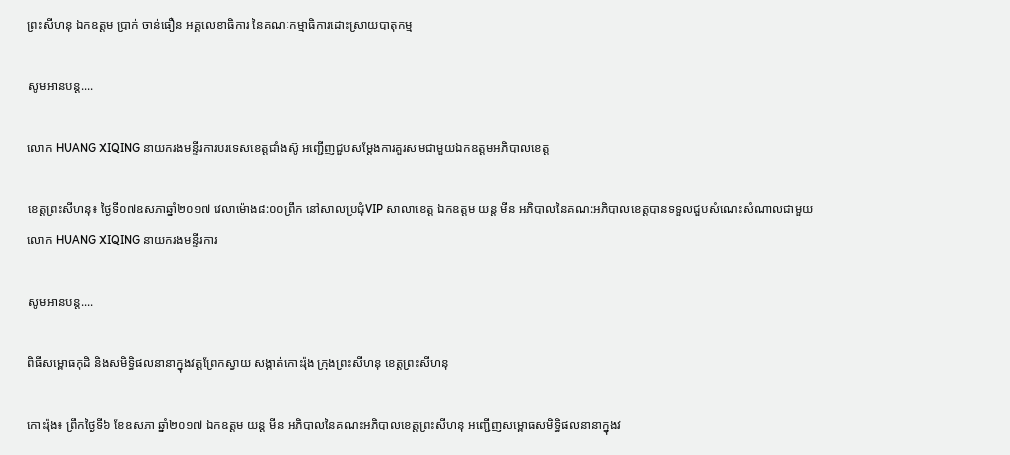ព្រះសីហនុ ឯកឧត្តម ប្រាក់ ចាន់ធឿន អគ្គលេខាធិការ នៃគណៈកម្មាធិការដោះស្រាយបាតុកម្ម

សូមអានបន្ត....

លោក HUANG XIQING នាយករងមន្ទីរការបរទេសខេត្តជាំងស៊ូ អញ្ជើញជួបសម្តែងការគួរសមជាមួយឯកឧត្តមអភិបាលខេត្ត

ខេត្តព្រះសីហនុ៖ ថ្ងៃទី០៧ឧសភាឆ្នាំ២០១៧ វេលាម៉ោង៨:០០ព្រឹក នៅសាលប្រជុំVIP សាលាខេត្ត ឯកឧត្តម យន្ត មីន អភិបាលនៃគណ:អភិបាលខេត្តបានទទួលជួបសំណេះសំណាលជាមួយលោក HUANG XIQING នាយករងមន្ទីរការ

សូមអានបន្ត....

ពិធីសម្ពោធកុដិ និងសមិទ្ធិផលនានាក្នុងវត្តព្រែកស្វាយ សង្កាត់កោះរ៉ុង ក្រុងព្រះសីហនុ ខេត្តព្រះសីហនុ

កោះរ៉ុង៖ ព្រឹកថ្ងៃទី៦ ខែឧសភា ឆ្នាំ២០១៧ ឯកឧត្តម យន្ត មីន អភិបាលនៃគណះអភិបាលខេត្តព្រះសីហនុ អញ្ជើញសម្ពោធសមិទ្ធិផលនានាក្នុងវ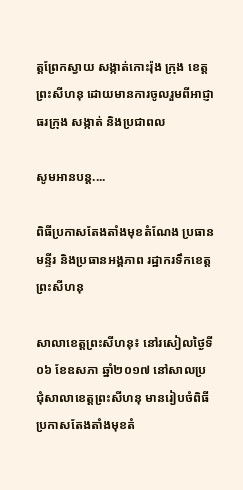ត្តព្រែកស្វាយ សង្កាត់កោះរ៉ុង ក្រុង ខេត្តព្រះសីហនុ ដោយមានការចូលរួមពីអាជ្ញាធរក្រុង សង្កាត់ និងប្រជាពល

សូមអានបន្ត....

ពិធីប្រកាសតែងតាំងមុខតំណែង ប្រធានមន្ទីរ និងប្រធានអង្គភាព រដ្ឋាករទឹកខេត្តព្រះសីហនុ

សាលាខេត្តព្រះសីហនុ៖ នៅរសៀលថ្ងៃទី០៦ ខែឧសភា ឆ្នាំ២០១៧ នៅសាលប្រជុំសាលាខេត្តព្រះសីហនុ មានរៀបចំពិធី ប្រកាសតែងតាំងមុខតំ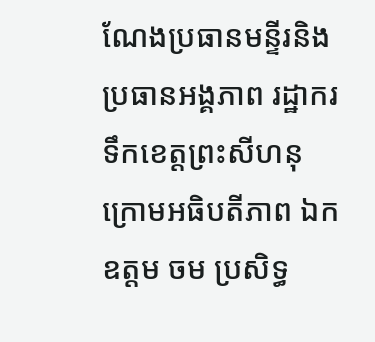ណែងប្រធានមន្ទីរនិងប្រធានអង្គភាព រដ្ឋាករទឹកខេត្តព្រះសីហនុ ក្រោមអធិបតីភាព ឯកឧត្តម ចម ប្រសិទ្ធ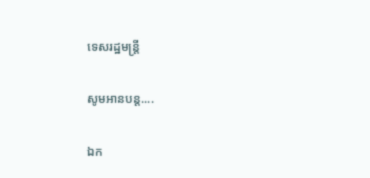ទេសរដ្ឋមន្ត្រី

សូមអានបន្ត....

ឯក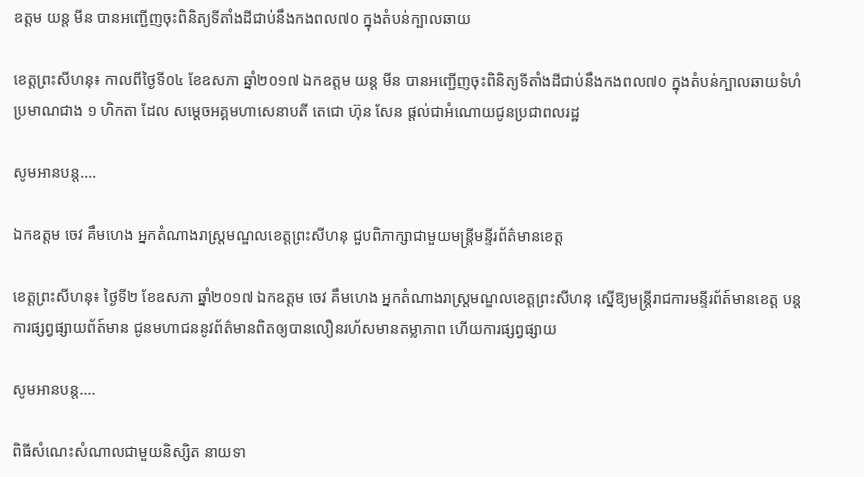ឧត្តម យន្ត មីន បានអញ្ជើញចុះពិនិត្យទីតាំងដីជាប់នឹងកងពល៧០ ក្នុងតំបន់ក្បាលឆាយ

ខេត្តព្រះសីហនុ៖ កាលពីថ្ងៃទី០៤ ខែឧសភា ឆ្នាំ២០១៧ ឯកឧត្តម យន្ត មីន បានអញ្ជើញចុះពិនិត្យទីតាំងដីជាប់នឹងកងពល៧០ ក្នុងតំបន់ក្បាលឆាយទំហំប្រមាណជាង ១ ហិកតា ដែល សម្តេចអគ្គមហាសេនាបតី តេជោ ហ៊ុន សែន ផ្តល់ជាអំណោយជូនប្រជាពលរដ្ឋ

សូមអានបន្ត....

ឯកឧត្តម ចេវ គឹមហេង អ្នកតំណាងរាស្ត្រមណ្ឌលខេត្តព្រះសីហនុ ជួបពិភាក្សាជាមួយមន្រ្តីមន្ទីរព័ត៌មានខេត្ត

ខេត្តព្រះសីហនុ៖ ថ្ងៃទី២ ខែឧសភា ឆ្នាំ២០១៧ ឯកឧត្តម ចេវ គឹមហេង អ្នកតំណាងរាស្ត្រមណ្ឌលខេត្តព្រះសីហនុ ស្នើឱ្យមន្ត្រីរាជការមន្ទីរព័ត៍មានខេត្ត បន្តការផ្សព្វផ្សាយព័ត៍មាន ជូនមហាជននូវព័ត៌មានពិតឲ្យបានលឿនរហ័សមានតម្លាភាព ហើយការផ្សព្វផ្សាយ

សូមអានបន្ត....

ពិធីសំណេះសំណាលជាមួយនិស្សិត នាយទា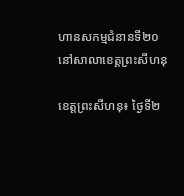ហានសកម្មជំនានទី២០ នៅសាលាខេត្តព្រះសីហនុ

ខេត្តព្រះសីហនុ៖ ថ្ងៃទី២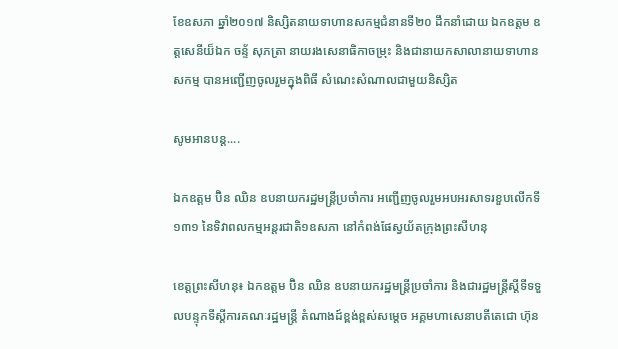ខែឧសភា ឆ្នាំ២០១៧ និស្សិតនាយទាហានសកម្មជំនានទី២០ ដឹកនាំដោយ ឯកឧត្តម ឧត្តសេនីយ៏ឯក ចន្ទ័ សុភត្រា នាយរងសេនាធិកាចម្រុះ និងជានាយកសាលានាយទាហានសកម្ម បានអញ្ជើញចូលរួមក្នុងពិធី សំណេះសំណាលជាមួយនិស្សិត

សូមអានបន្ត....

ឯកឧត្តម ប៊ិន ឈិន ឧបនាយករដ្ឋមន្ត្រីប្រចាំការ អញ្ជើញចូលរួមអបអរសាទរខួបលើកទី១៣១ នៃទិវាពលកម្មអន្តរជាតិ១ឧសភា នៅកំពង់ផែស្វយ័តក្រុងព្រះសីហនុ

ខេត្តព្រះសីហនុ៖ ឯកឧត្តម ប៊ិន ឈិន ឧបនាយករដ្ឋមន្ត្រីប្រចាំការ និងជារដ្ឋមន្ត្រីស្ដីទីទទួលបន្ទុកទីស្ដីការគណៈរដ្ឋមន្ត្រី តំណាងដ៍ខ្ពង់ខ្ពស់សម្ដេច អគ្គមហាសេនាបតីតេជោ ហ៊ុន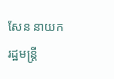សែន នាយករដ្ឋមន្ត្រី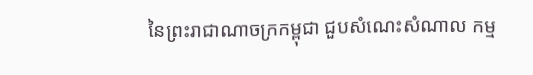នៃព្រះរាជាណាចក្រកម្ពុជា ជួបសំណេះសំណាល កម្ម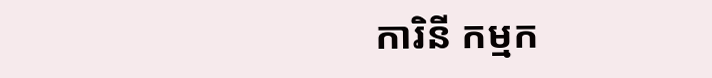ការិនី កម្មក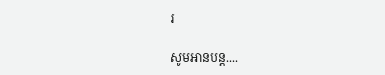រ

សូមអានបន្ត....